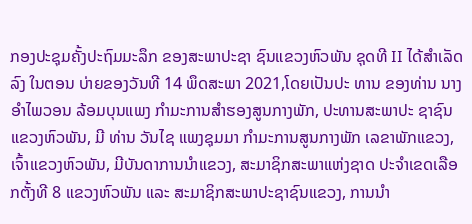ກອງປະຊຸມຄັ້ງປະຖົມມະລຶກ ຂອງສະພາປະຊາ ຊົນແຂວງຫົວພັນ ຊຸດທີ II ໄດ້ສໍາເລັດລົງ ໃນຕອນ ບ່າຍຂອງວັນທີ 14 ພຶດສະພາ 2021,ໂດຍເປັນປະ ທານ ຂອງທ່ານ ນາງ ອຳໄພວອນ ລ້ອມບຸນແພງ ກຳມະການສຳຮອງສູນກາງພັກ, ປະທານສະພາປະ ຊາຊົນແຂວງຫົວພັນ, ມີ ທ່ານ ວັນໄຊ ແພງຊຸມມາ ກຳມະການສູນກາງພັກ ເລຂາພັກແຂວງ, ເຈົ້າແຂວງຫົວພັນ, ມີບັນດາການນຳແຂວງ, ສະມາຊິກສະພາແຫ່ງຊາດ ປະຈຳເຂດເລືອກຕັ້ງທີ 8 ແຂວງຫົວພັນ ແລະ ສະມາຊິກສະພາປະຊາຊົນແຂວງ, ການນຳ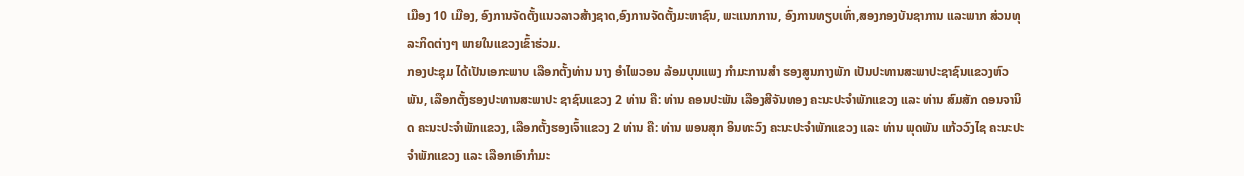ເມືອງ 10 ເມືອງ, ອົງການຈັດຕັ້ງແນວລາວສ້າງຊາດ,ອົງການຈັດຕັ້ງມະຫາຊົນ, ພະແນກການ, ອົງການທຽບເທົ່າ,ສອງກອງບັນຊາການ ແລະພາກ ສ່ວນທຸລະກິດຕ່າງໆ ພາຍໃນແຂວງເຂົ້າຮ່ວມ.
ກອງປະຊຸມ ໄດ້ເປັນເອກະພາບ ເລືອກຕັ້ງທ່ານ ນາງ ອຳໄພວອນ ລ້ອມບຸນແພງ ກຳມະການສຳ ຮອງສູນກາງພັກ ເປັນປະທານສະພາປະຊາຊົນແຂວງຫົວພັນ, ເລືອກຕັ້ງຮອງປະທານສະພາປະ ຊາຊົນແຂວງ 2 ທ່ານ ຄື: ທ່ານ ຄອນປະພັນ ເລືອງສີຈັນທອງ ຄະນະປະຈໍາພັກແຂວງ ແລະ ທ່ານ ສົມສັກ ດອນຈານິດ ຄະນະປະຈຳພັກແຂວງ, ເລືອກຕັ້ງຮອງເຈົ້າແຂວງ 2 ທ່ານ ຄື: ທ່ານ ພອນສຸກ ອິນທະວົງ ຄະນະປະຈຳພັກແຂວງ ແລະ ທ່ານ ພຸດພັນ ແກ້ວວົງໄຊ ຄະນະປະຈຳພັກແຂວງ ແລະ ເລືອກເອົາກຳມະ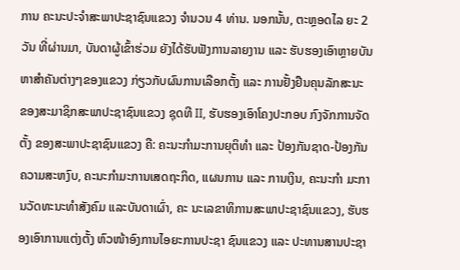ການ ຄະນະປະຈຳສະພາປະຊາຊົນແຂວງ ຈຳນວນ 4 ທ່ານ. ນອກນັ້ນ, ຕະຫຼອດໄລ ຍະ 2 ວັນ ທີ່ຜ່ານມາ, ບັນດາຜູ້ເຂົ້າຮ່ວມ ຍັງໄດ້ຮັບຟັງການລາຍງານ ແລະ ຮັບຮອງເອົາຫຼາຍບັນຫາສຳຄັນຕ່າງໆຂອງແຂວງ ກ່ຽວກັບຜົນການເລືອກຕັ້ງ ແລະ ການຢັ້ງຢືນຄຸນລັກສະນະ ຂອງສະມາຊິກສະພາປະຊາຊົນແຂວງ ຊຸດທີ II, ຮັບຮອງເອົາໂຄງປະກອບ ກົງຈັກການຈັດຕັ້ງ ຂອງສະພາປະຊາຊົນແຂວງ ຄື: ຄະນະກໍາມະການຍຸຕິທໍາ ແລະ ປ້ອງກັນຊາດ-ປ້ອງກັນຄວາມສະຫງົບ, ຄະນະກໍາມະການເສດຖະກິດ, ແຜນການ ແລະ ການເງິນ, ຄະນະກໍາ ມະການວັດທະນະທໍາສັງຄົມ ແລະບັນດາເຜົ່າ, ຄະ ນະເລຂາທິການສະພາປະຊາຊົນແຂວງ, ຮັບຮອງເອົາການແຕ່ງຕັ້ງ ຫົວໜ້າອົງການໄອຍະການປະຊາ ຊົນແຂວງ ແລະ ປະທານສານປະຊາ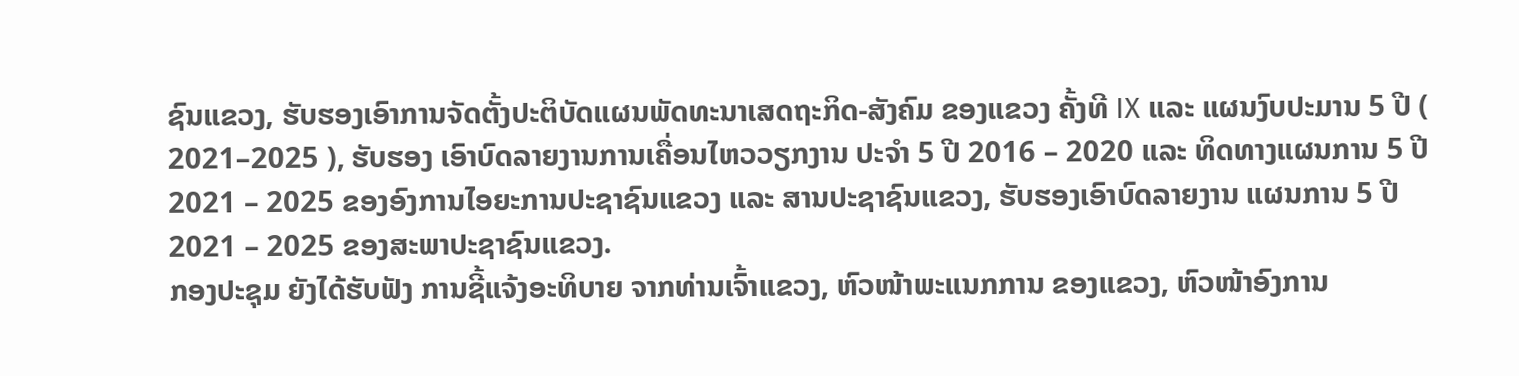ຊົນແຂວງ, ຮັບຮອງເອົາການຈັດຕັ້ງປະຕິບັດແຜນພັດທະນາເສດຖະກິດ-ສັງຄົມ ຂອງແຂວງ ຄັ້ງທີ IX ແລະ ແຜນງົບປະມານ 5 ປີ ( 2021–2025 ), ຮັບຮອງ ເອົາບົດລາຍງານການເຄື່ອນໄຫວວຽກງານ ປະຈຳ 5 ປີ 2016 – 2020 ແລະ ທິດທາງແຜນການ 5 ປີ 2021 – 2025 ຂອງອົງການໄອຍະການປະຊາຊົນແຂວງ ແລະ ສານປະຊາຊົນແຂວງ, ຮັບຮອງເອົາບົດລາຍງານ ແຜນການ 5 ປີ 2021 – 2025 ຂອງສະພາປະຊາຊົນແຂວງ.
ກອງປະຊຸມ ຍັງໄດ້ຮັບຟັງ ການຊີ້ແຈ້ງອະທິບາຍ ຈາກທ່ານເຈົ້າແຂວງ, ຫົວໜ້າພະແນກການ ຂອງແຂວງ, ຫົວໜ້າອົງການ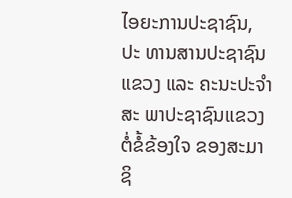ໄອຍະການປະຊາຊົນ, ປະ ທານສານປະຊາຊົນແຂວງ ແລະ ຄະນະປະຈໍາສະ ພາປະຊາຊົນແຂວງຕໍ່ຂໍ້ຂ້ອງໃຈ ຂອງສະມາຊິ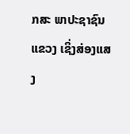ກສະ ພາປະຊາຊົນແຂວງ ເຊິ່ງສ່ອງແສງ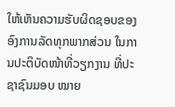ໃຫ້ເຫັນຄວາມຮັບຜິດຊອບຂອງ ອົງການລັດທຸກພາກສ່ວນ ໃນການປະຕິບັດໜ້າທີ່ວຽກງານ ທີ່ປະຊາຊົນມອບ ໝາຍ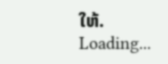ໃຫ້.
Loading...